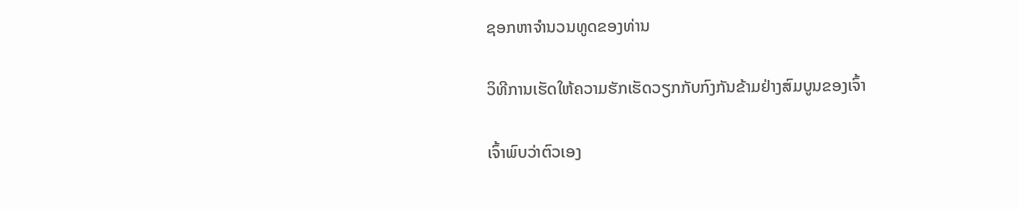ຊອກຫາຈໍານວນທູດຂອງທ່ານ

ວິທີການເຮັດໃຫ້ຄວາມຮັກເຮັດວຽກກັບກົງກັນຂ້າມຢ່າງສົມບູນຂອງເຈົ້າ

ເຈົ້າພົບວ່າຕົວເອງ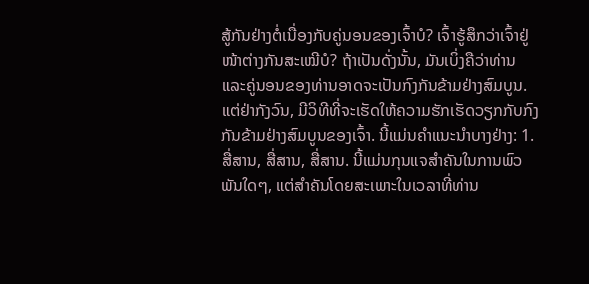ສູ້ກັນຢ່າງຕໍ່ເນື່ອງກັບຄູ່ນອນຂອງເຈົ້າບໍ? ເຈົ້າຮູ້ສຶກວ່າເຈົ້າຢູ່ໜ້າຕ່າງກັນສະເໝີບໍ? ຖ້າເປັນດັ່ງນັ້ນ, ມັນເບິ່ງຄືວ່າທ່ານແລະຄູ່ນອນຂອງທ່ານອາດຈະເປັນກົງກັນຂ້າມຢ່າງສົມບູນ. ແຕ່ຢ່າກັງວົນ, ມີວິທີທີ່ຈະເຮັດໃຫ້ຄວາມຮັກເຮັດວຽກກັບກົງກັນຂ້າມຢ່າງສົມບູນຂອງເຈົ້າ. ນີ້ແມ່ນຄໍາແນະນໍາບາງຢ່າງ: 1. ສື່ສານ, ສື່ສານ, ສື່ສານ. ນີ້ແມ່ນກຸນແຈສໍາຄັນໃນການພົວພັນໃດໆ, ແຕ່ສໍາຄັນໂດຍສະເພາະໃນເວລາທີ່ທ່ານ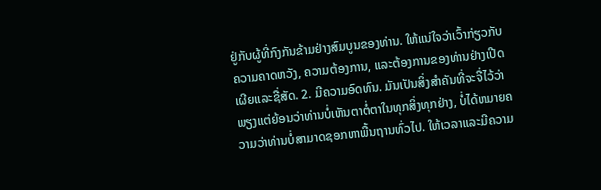ຢູ່ກັບຜູ້ທີ່ກົງກັນຂ້າມຢ່າງສົມບູນຂອງທ່ານ. ໃຫ້ແນ່ໃຈວ່າເວົ້າກ່ຽວກັບຄວາມຄາດຫວັງ, ຄວາມຕ້ອງການ, ແລະຕ້ອງການຂອງທ່ານຢ່າງເປີດເຜີຍແລະຊື່ສັດ. 2. ມີຄວາມອົດທົນ. ມັນເປັນສິ່ງສໍາຄັນທີ່ຈະຈື່ໄວ້ວ່າພຽງແຕ່ຍ້ອນວ່າທ່ານບໍ່ເຫັນຕາຕໍ່ຕາໃນທຸກສິ່ງທຸກຢ່າງ, ບໍ່ໄດ້ຫມາຍຄວາມວ່າທ່ານບໍ່ສາມາດຊອກຫາພື້ນຖານທົ່ວໄປ. ໃຫ້ເວລາແລະມີຄວາມ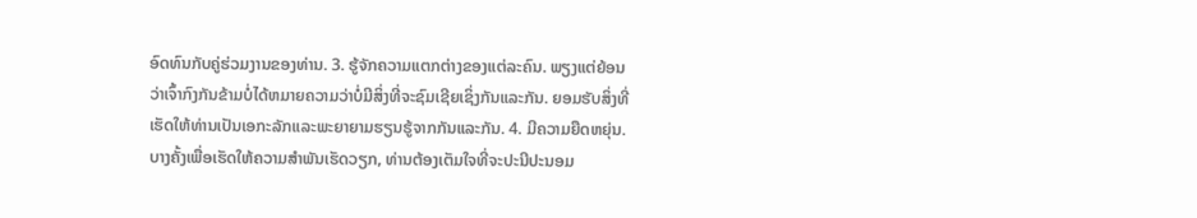ອົດທົນກັບຄູ່ຮ່ວມງານຂອງທ່ານ. 3. ຮູ້ຈັກຄວາມແຕກຕ່າງຂອງແຕ່ລະຄົນ. ພຽງແຕ່ຍ້ອນວ່າເຈົ້າກົງກັນຂ້າມບໍ່ໄດ້ຫມາຍຄວາມວ່າບໍ່ມີສິ່ງທີ່ຈະຊົມເຊີຍເຊິ່ງກັນແລະກັນ. ຍອມຮັບສິ່ງທີ່ເຮັດໃຫ້ທ່ານເປັນເອກະລັກແລະພະຍາຍາມຮຽນຮູ້ຈາກກັນແລະກັນ. 4. ມີຄວາມຍືດຫຍຸ່ນ. ບາງຄັ້ງເພື່ອເຮັດໃຫ້ຄວາມສໍາພັນເຮັດວຽກ, ທ່ານຕ້ອງເຕັມໃຈທີ່ຈະປະນີປະນອມ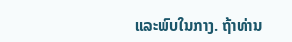ແລະພົບໃນກາງ. ຖ້າທ່ານ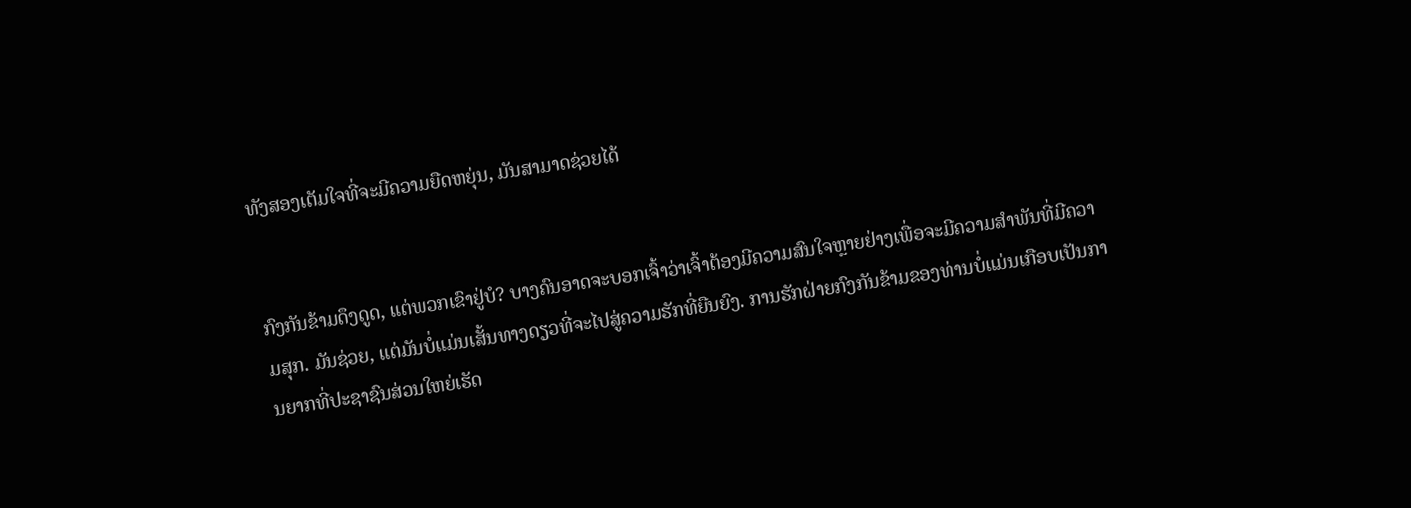ທັງສອງເຕັມໃຈທີ່ຈະມີຄວາມຍືດຫຍຸ່ນ, ມັນສາມາດຊ່ວຍໄດ້


ກົງກັນຂ້າມດຶງດູດ, ແຕ່ພວກເຂົາຢູ່ບໍ? ບາງຄົນອາດຈະບອກເຈົ້າວ່າເຈົ້າຕ້ອງມີຄວາມສົນໃຈຫຼາຍຢ່າງເພື່ອຈະມີຄວາມສຳພັນທີ່ມີຄວາມສຸກ. ມັນຊ່ວຍ, ແຕ່ມັນບໍ່ແມ່ນເສັ້ນທາງດຽວທີ່ຈະໄປສູ່ຄວາມຮັກທີ່ຍືນຍົງ. ການຮັກຝ່າຍກົງກັນຂ້າມຂອງທ່ານບໍ່ແມ່ນເກືອບເປັນການຍາກທີ່ປະຊາຊົນສ່ວນໃຫຍ່ເຮັດ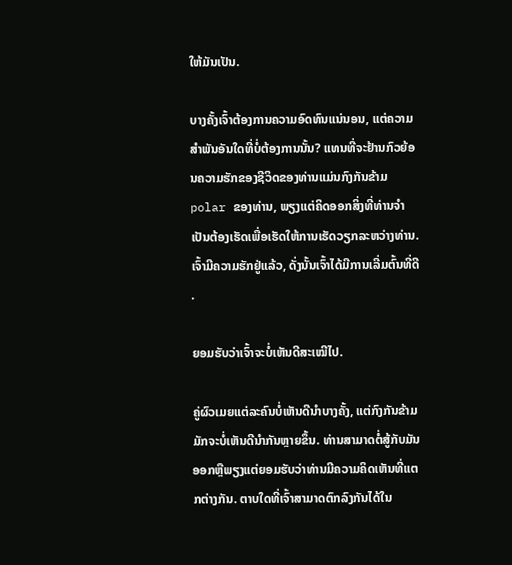ໃຫ້ມັນເປັນ.

ບາງຄັ້ງເຈົ້າຕ້ອງການຄວາມອົດທົນແນ່ນອນ, ແຕ່ຄວາມສໍາພັນອັນໃດທີ່ບໍ່ຕ້ອງການນັ້ນ? ແທນທີ່ຈະຢ້ານກົວຍ້ອນຄວາມຮັກຂອງຊີວິດຂອງທ່ານແມ່ນກົງກັນຂ້າມ polar ຂອງທ່ານ, ພຽງແຕ່ຄິດອອກສິ່ງທີ່ທ່ານຈໍາເປັນຕ້ອງເຮັດເພື່ອເຮັດໃຫ້ການເຮັດວຽກລະຫວ່າງທ່ານ. ເຈົ້າມີຄວາມຮັກຢູ່ແລ້ວ, ດັ່ງນັ້ນເຈົ້າໄດ້ມີການເລີ່ມຕົ້ນທີ່ດີ.

ຍອມຮັບວ່າເຈົ້າຈະບໍ່ເຫັນດີສະເໝີໄປ.

ຄູ່ຜົວເມຍແຕ່ລະຄົນບໍ່ເຫັນດີນໍາບາງຄັ້ງ, ແຕ່ກົງກັນຂ້າມມັກຈະບໍ່ເຫັນດີນໍາກັນຫຼາຍຂຶ້ນ. ທ່ານສາມາດຕໍ່ສູ້ກັບມັນອອກຫຼືພຽງແຕ່ຍອມຮັບວ່າທ່ານມີຄວາມຄິດເຫັນທີ່ແຕກຕ່າງກັນ. ຕາບໃດທີ່ເຈົ້າສາມາດຕົກລົງກັນໄດ້ໃນ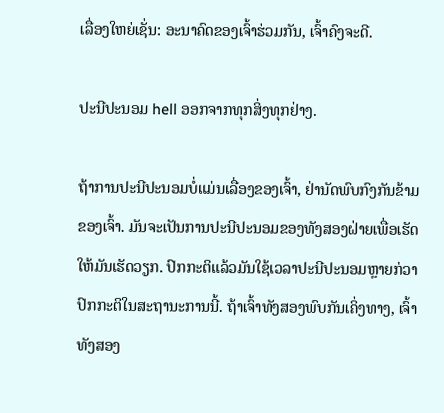ເລື່ອງໃຫຍ່ເຊັ່ນ: ອະນາຄົດຂອງເຈົ້າຮ່ວມກັນ, ເຈົ້າຄົງຈະດີ.

ປະນີປະນອມ hell ອອກຈາກທຸກສິ່ງທຸກຢ່າງ.

ຖ້າການປະນີປະນອມບໍ່ແມ່ນເລື່ອງຂອງເຈົ້າ, ຢ່ານັດພົບກົງກັນຂ້າມຂອງເຈົ້າ. ມັນຈະເປັນການປະນີປະນອມຂອງທັງສອງຝ່າຍເພື່ອເຮັດໃຫ້ມັນເຮັດວຽກ. ປົກກະຕິແລ້ວມັນໃຊ້ເວລາປະນີປະນອມຫຼາຍກ່ວາປົກກະຕິໃນສະຖານະການນີ້. ຖ້າເຈົ້າທັງສອງພົບກັນເຄິ່ງທາງ, ເຈົ້າທັງສອງ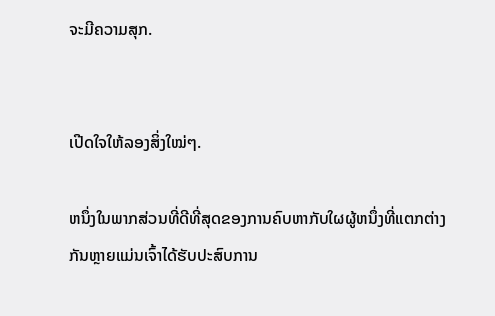ຈະມີຄວາມສຸກ.


ເປີດໃຈໃຫ້ລອງສິ່ງໃໝ່ໆ.

ຫນຶ່ງໃນພາກສ່ວນທີ່ດີທີ່ສຸດຂອງການຄົບຫາກັບໃຜຜູ້ຫນຶ່ງທີ່ແຕກຕ່າງກັນຫຼາຍແມ່ນເຈົ້າໄດ້ຮັບປະສົບການ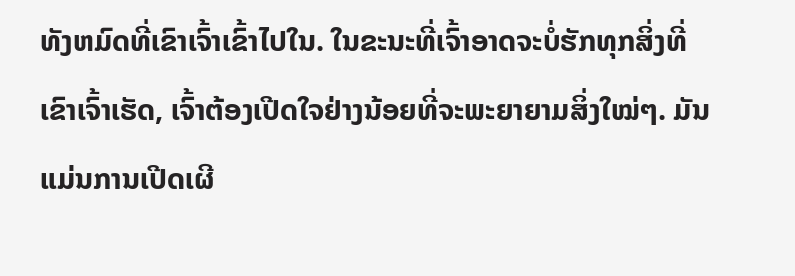ທັງຫມົດທີ່ເຂົາເຈົ້າເຂົ້າໄປໃນ. ໃນຂະນະທີ່ເຈົ້າອາດຈະບໍ່ຮັກທຸກສິ່ງທີ່ເຂົາເຈົ້າເຮັດ, ເຈົ້າຕ້ອງເປີດໃຈຢ່າງນ້ອຍທີ່ຈະພະຍາຍາມສິ່ງໃໝ່ໆ. ມັນແມ່ນການເປີດເຜີ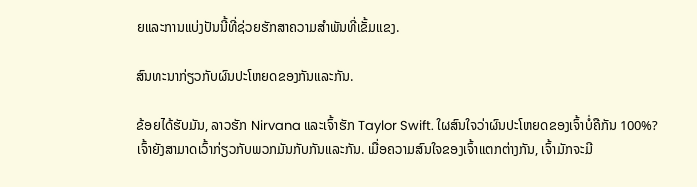ຍແລະການແບ່ງປັນນີ້ທີ່ຊ່ວຍຮັກສາຄວາມສໍາພັນທີ່ເຂັ້ມແຂງ.

ສົນທະນາກ່ຽວກັບຜົນປະໂຫຍດຂອງກັນແລະກັນ.

ຂ້ອຍໄດ້ຮັບມັນ, ລາວຮັກ Nirvana ແລະເຈົ້າຮັກ Taylor Swift. ໃຜສົນໃຈວ່າຜົນປະໂຫຍດຂອງເຈົ້າບໍ່ຄືກັນ 100%? ເຈົ້າຍັງສາມາດເວົ້າກ່ຽວກັບພວກມັນກັບກັນແລະກັນ. ເມື່ອຄວາມສົນໃຈຂອງເຈົ້າແຕກຕ່າງກັນ, ເຈົ້າມັກຈະມີ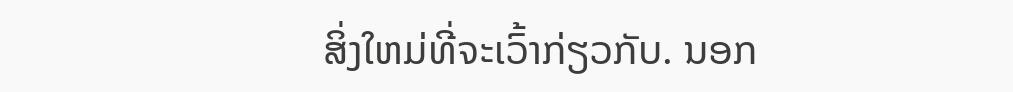ສິ່ງໃຫມ່ທີ່ຈະເວົ້າກ່ຽວກັບ. ນອກ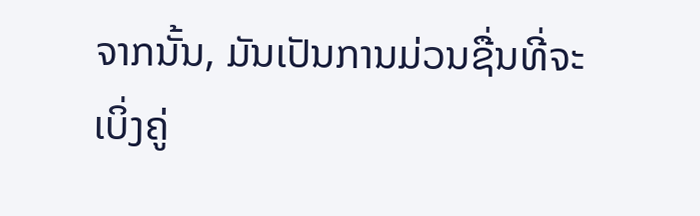ຈາກນັ້ນ, ມັນເປັນການມ່ວນຊື່ນທີ່ຈະເບິ່ງຄູ່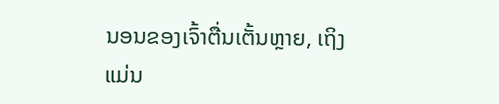ນອນຂອງເຈົ້າຕື່ນເຕັ້ນຫຼາຍ, ເຖິງແມ່ນ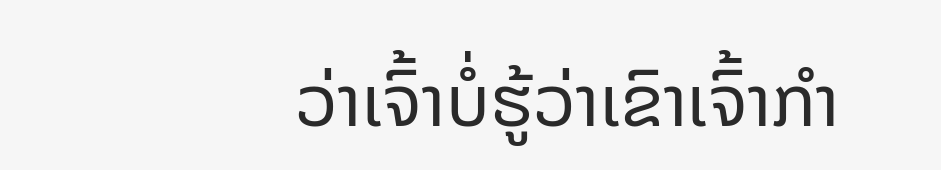ວ່າເຈົ້າບໍ່ຮູ້ວ່າເຂົາເຈົ້າກຳ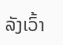ລັງເວົ້າ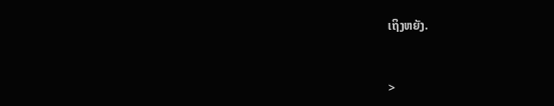ເຖິງຫຍັງ.


>